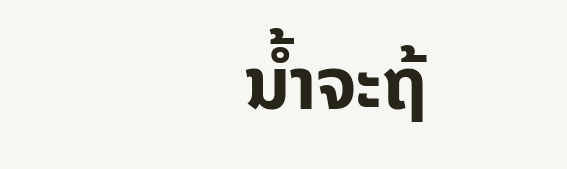ນໍ້າຈະຖ້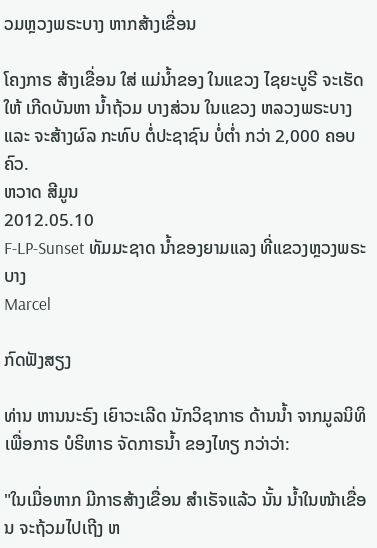ວມຫຼວງພຣະບາງ ຫາກສ້າງເຂື່ອນ

ໂຄງກາຣ ສ້າງເຂື່ອນ ໃສ່ ແມ່ນໍ້າຂອງ ໃນແຂວງ ໄຊຍະບູຣີ ຈະເຮັດໃຫ້ ເກີດບັນຫາ ນໍ້າຖ້ວມ ບາງສ່ວນ ໃນແຂວງ ຫລວງພຣະບາງ ແລະ ຈະສ້າງຜົລ ກະທົບ ຕໍ່ປະຊາຊົນ ບໍ່ຕໍ່າ ກວ່າ 2,000 ຄອບຄົວ.
ຫວາດ ສີມູນ
2012.05.10
F-LP-Sunset ທັມມະຊາດ ນໍ້າຂອງຍາມແລງ ທີ່ແຂວງຫຼວງພຣະບາງ
Marcel

ກົດຟັງສຽງ

ທ່ານ ຫານນະຣົງ ເຍົາວະເລີດ ນັກວິຊາກາຣ ດ້ານນໍ້າ ຈາກມູລນິທິ ເພື່ອກາຣ ບໍຣິຫາຣ ຈັດກາຣນໍ້າ ຂອງໄທຽ ກວ່າວ່າ:

"ໃນເມື່ອຫາກ ມີກາຣສ້າງເຂື່ອນ ສຳເຣັຈແລ້ວ ນັ້ນ ນໍ້າໃນໜ້າເຂື່ອນ ຈະຖ້ວມໄປເຖີງ ຫ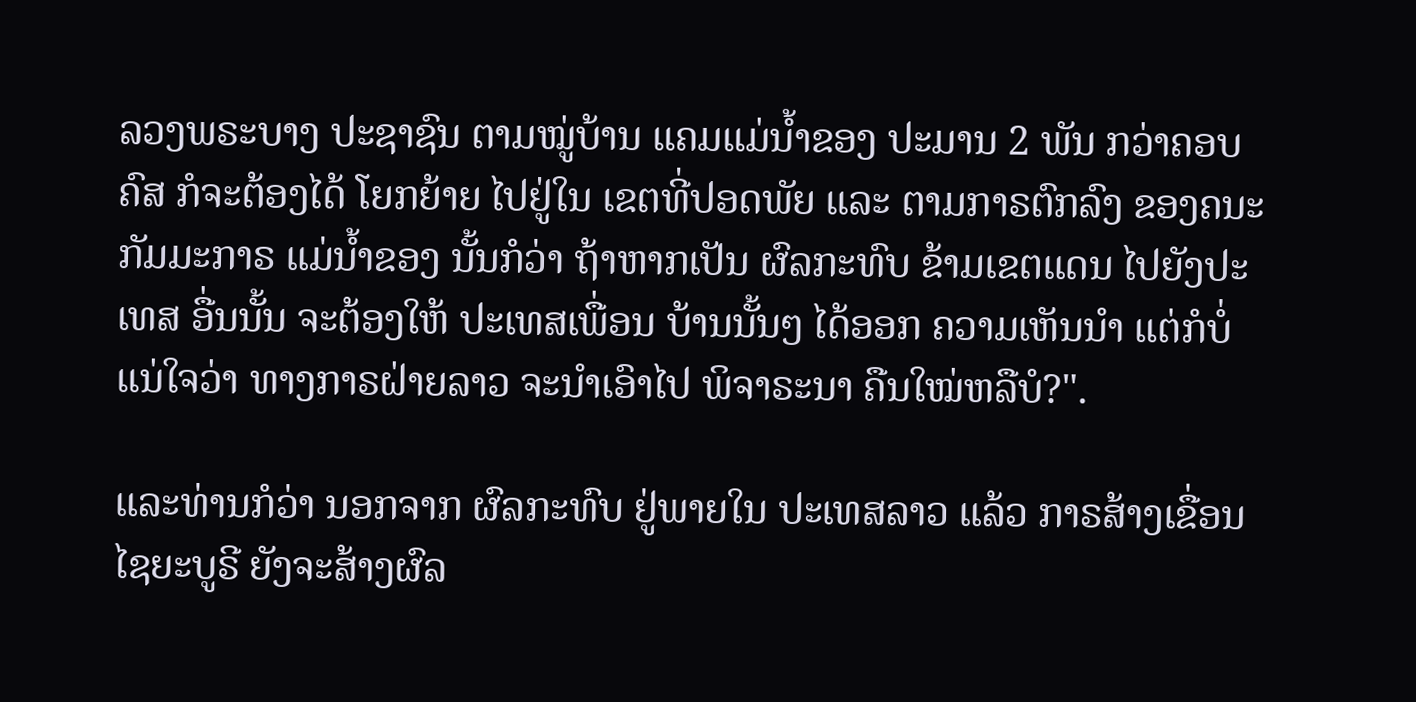ລວງພຣະບາງ ປະຊາຊົນ ຕາມໝູ່ບ້ານ ແຄມແມ່ນໍ້າຂອງ ປະມານ 2 ພັນ ກວ່າຄອບຄົສ ກໍຈະຕ້ອງໄດ້ ໂຍກຍ້າຍ ໄປຢູ່ໃນ ເຂຕທີ່ປອດພັຍ ແລະ ຕາມກາຣຕົກລົງ ຂອງຄນະກັມມະກາຣ ແມ່ນໍ້າຂອງ ນັ້ນກໍວ່າ ຖ້າຫາກເປັນ ຜົລກະທົບ ຂ້າມເຂຕແດນ ໄປຍັງປະເທສ ອື່ນນັ້ນ ຈະຕ້ອງໃຫ້ ປະເທສເພື່ອນ ບ້ານນັ້ນໆ ໄດ້ອອກ ຄວາມເຫັນນໍາ ແຕ່ກໍບໍ່ແນ່ໃຈວ່າ ທາງກາຣຝ່າຍລາວ ຈະນໍາເອົາໄປ ພິຈາຣະນາ ຄືນໃໝ່ຫລືບໍ?".

ແລະທ່ານກໍວ່າ ນອກຈາກ ຜົລກະທົບ ຢູ່ພາຍໃນ ປະເທສລາວ ແລ້ວ ກາຣສ້າງເຂື່ອນ ໄຊຍະບູຣີ ຍັງຈະສ້າງຜົລ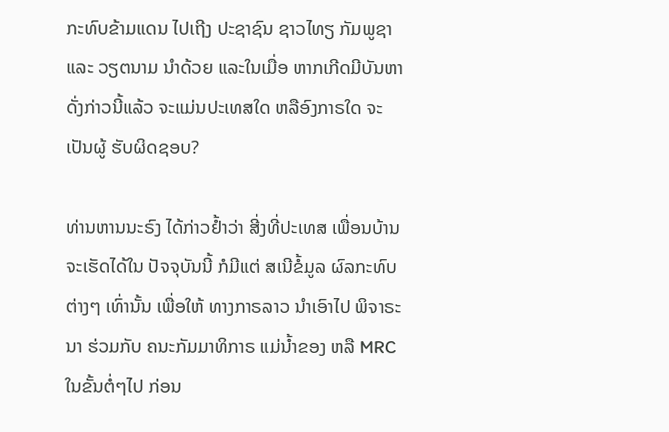ກະທົບຂ້າມແດນ ໄປເຖີງ ປະຊາຊົນ ຊາວໄທຽ ກັມພູຊາ ແລະ ວຽຕນາມ ນຳດ້ວຍ ແລະໃນເມື່ອ ຫາກເກີດມີບັນຫາ ດັ່ງກ່າວນີ້ແລ້ວ ຈະແມ່ນປະເທສໃດ ຫລືອົງກາຣໃດ ຈະເປັນຜູ້ ຮັບຜິດຊອບ?

ທ່ານຫານນະຣົງ ໄດ້ກ່າວຢໍ້າວ່າ ສີ່ງທີ່ປະເທສ ເພື່ອນບ້ານ ຈະເຮັດໄດ້ໃນ ປັຈຈຸບັນນີ້ ກໍມີແຕ່ ສເນີຂໍ້ມູລ ຜົລກະທົບຕ່າງໆ ເທົ່ານັ້ນ ເພື່ອໃຫ້ ທາງກາຣລາວ ນຳເອົາໄປ ພິຈາຣະນາ ຮ່ວມກັບ ຄນະກັມມາທິກາຣ ແມ່ນໍ້າຂອງ ຫລື MRC ໃນຂັ້ນຕໍ່ໆໄປ ກ່ອນ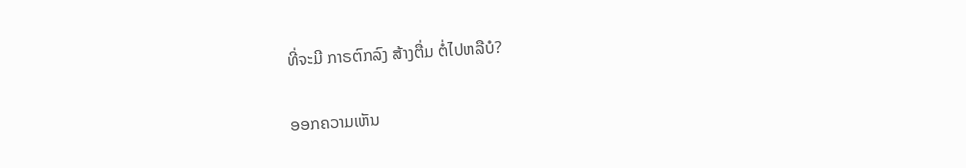ທີ່ຈະມີ ກາຣຕົກລົງ ສ້າງຕື່ມ ຕໍ່ໄປຫລືບໍ?

ອອກຄວາມເຫັນ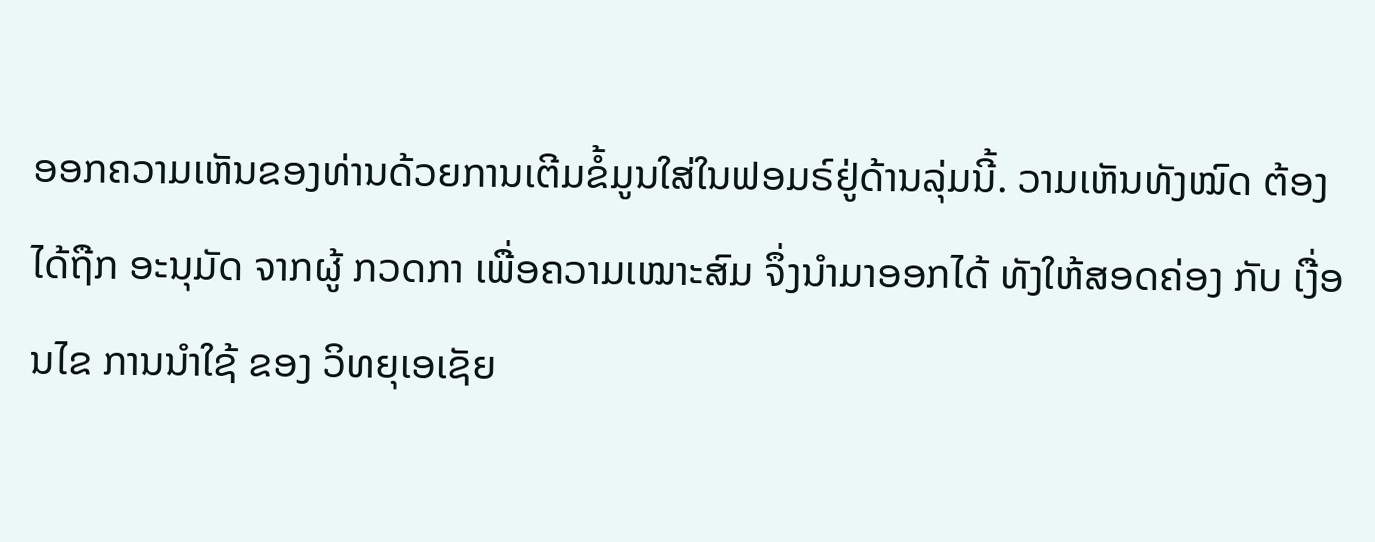ອອກຄວາມເຫັນຂອງທ່ານດ້ວຍການເຕີມຂໍ້ມູນໃສ່ໃນຟອມຣ໌ຢູ່ດ້ານລຸ່ມນີ້. ວາມເຫັນທັງໝົດ ຕ້ອງໄດ້ຖືກ ອະນຸມັດ ຈາກຜູ້ ກວດກາ ເພື່ອຄວາມເໝາະສົມ ຈຶ່ງນໍາມາອອກໄດ້ ທັງໃຫ້ສອດຄ່ອງ ກັບ ເງື່ອນໄຂ ການນຳໃຊ້ ຂອງ ວິທຍຸເອເຊັຍ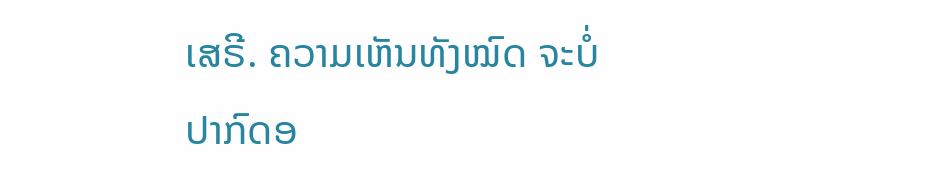ເສຣີ. ຄວາມເຫັນທັງໝົດ ຈະບໍ່ປາກົດອ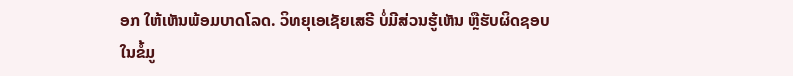ອກ ໃຫ້ເຫັນພ້ອມບາດໂລດ. ວິທຍຸເອເຊັຍເສຣີ ບໍ່ມີສ່ວນຮູ້ເຫັນ ຫຼືຮັບຜິດຊອບ ໃນຂໍ້ມູ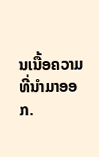ນເນື້ອຄວາມ ທີ່ນໍາມາອອກ.